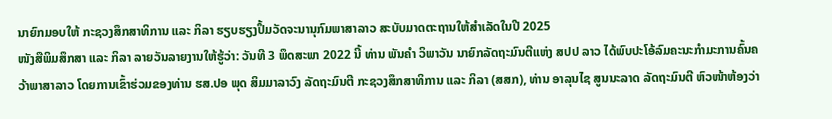ນາຍົກມອບໃຫ້ ກະຊວງສຶກສາທິການ ແລະ ກິລາ ຮຽບຮຽງປຶ້ມວັດຈະນານຸກົມພາສາລາວ ສະບັບມາດຕະຖານໃຫ້ສໍາເລັດໃນປີ 2025
ໜັງສືພິມສຶກສາ ແລະ ກິລາ ລາຍວັນລາຍງານໃຫ້ຮູ້ວ່າ: ວັນທີ 3 ພຶດສະພາ 2022 ນີ້ ທ່ານ ພັນຄໍາ ວິພາວັນ ນາຍົກລັດຖະມົນຕີແຫ່ງ ສປປ ລາວ ໄດ້ພົບປະໂອ້ລົມຄະນະກໍາມະການຄົ້ນຄວ້າພາສາລາວ ໂດຍການເຂົ້າຮ່ວມຂອງທ່ານ ຮສ.ປອ ພຸດ ສິມມາລາວົງ ລັດຖະມົນຕີ ກະຊວງສຶກສາທິການ ແລະ ກິລາ (ສສກ), ທ່ານ ອາລຸນໄຊ ສູນນະລາດ ລັດຖະມົນຕີ ຫົວໜ້າຫ້ອງວ່າ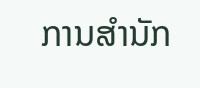ການສໍານັກ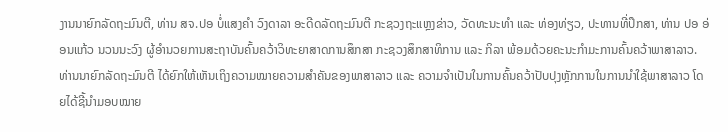ງານນາຍົກລັດຖະມົນຕີ, ທ່ານ ສຈ.ປອ ບໍ່ແສງຄໍາ ວົງດາລາ ອະດີດລັດຖະມົນຕີ ກະຊວງຖະແຫຼງຂ່າວ, ວັດທະນະທໍາ ແລະ ທ່ອງທ່ຽວ, ປະທານທີ່ປຶກສາ, ທ່ານ ປອ ອ່ອນແກ້ວ ນວນນະວົງ ຜູ້ອໍານວຍການສະຖາບັນຄົ້ນຄວ້າວິທະຍາສາດການສຶກສາ ກະຊວງສຶກສາທິການ ແລະ ກິລາ ພ້ອມດ້ວຍຄະນະກໍາມະການຄົ້ນຄວ້າພາສາລາວ.
ທ່ານນາຍົກລັດຖະມົນຕີ ໄດ້ຍົກໃຫ້ເຫັນເຖິງຄວາມໝາຍຄວາມສໍາຄັນຂອງພາສາລາວ ແລະ ຄວາມຈໍາເປັນໃນການຄົ້ນຄວ້າປັບປຸງຫຼັກການໃນການນໍາໃຊ້ພາສາລາວ ໂດຍໄດ້ຊີ້ນໍາມອບໝາຍ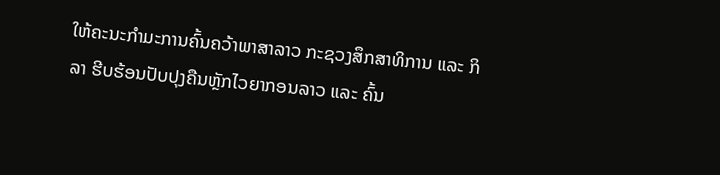ໃຫ້ຄະນະກໍາມະການຄົ້ນຄວ້າພາສາລາວ ກະຊວງສຶກສາທິການ ແລະ ກິລາ ຮີບຮ້ອນປັບປຸງຄືນຫຼັກໄວຍາກອນລາວ ແລະ ຄົ້ນ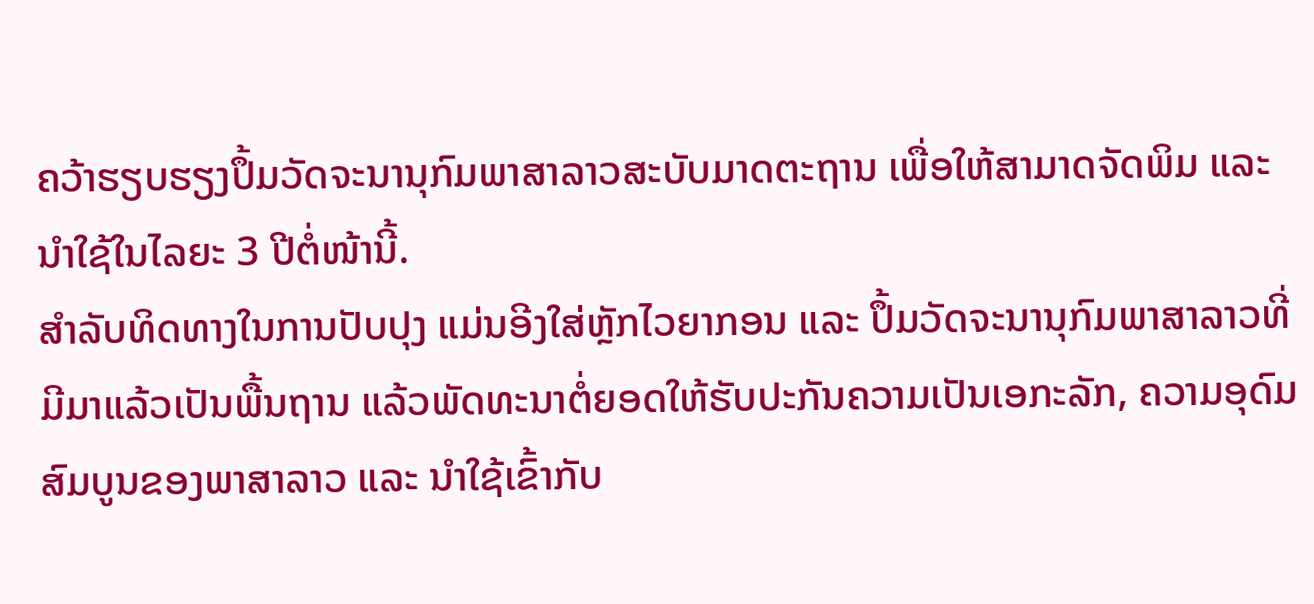ຄວ້າຮຽບຮຽງປຶ້ມວັດຈະນານຸກົມພາສາລາວສະບັບມາດຕະຖານ ເພື່ອໃຫ້ສາມາດຈັດພິມ ແລະ ນໍາໃຊ້ໃນໄລຍະ 3 ປີຕໍ່ໜ້ານີ້.
ສຳລັບທິດທາງໃນການປັບປຸງ ແມ່ນອີງໃສ່ຫຼັກໄວຍາກອນ ແລະ ປຶ້ມວັດຈະນານຸກົມພາສາລາວທີ່ມີມາແລ້ວເປັນພື້ນຖານ ແລ້ວພັດທະນາຕໍ່ຍອດໃຫ້ຮັບປະກັນຄວາມເປັນເອກະລັກ, ຄວາມອຸດົມສົມບູນຂອງພາສາລາວ ແລະ ນໍາໃຊ້ເຂົ້າກັບ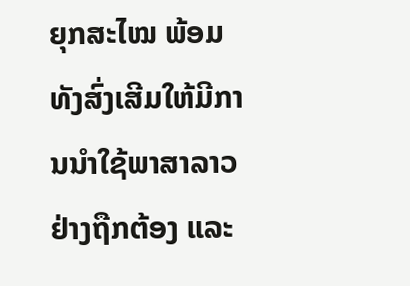ຍຸກສະໄໝ ພ້ອມທັງສົ່ງເສີມໃຫ້ມີການນໍາໃຊ້ພາສາລາວຢ່າງຖືກຕ້ອງ ແລະ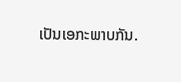ເປັນເອກະພາບກັນ.